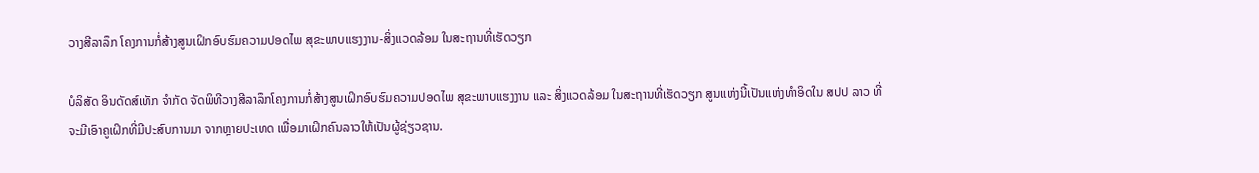ວາງສີລາລຶກ ໂຄງການກໍ່ສ້າງສູນເຝິກອົບຮົມຄວາມປອດໄພ ສຸຂະພາບແຮງງານ-ສິ່ງແວດລ້ອມ ໃນສະຖານທີ່ເຮັດວຽກ

ບໍລິສັດ ອິນດັດສ໌ເທັກ ຈໍາກັດ ຈັດພິທີວາງສີລາລຶກໂຄງການກໍ່ສ້າງສູນເຝິກອົບຮົມຄວາມປອດໄພ ສຸຂະພາບແຮງງານ ແລະ ສິ່ງແວດລ້ອມ ໃນສະຖານທີ່ເຮັດວຽກ ສູນແຫ່ງນີ້ເປັນແຫ່ງທຳອິດໃນ ສປປ ລາວ ທີ່ຈະມີເອົາຄູເຝິກທີ່ມີປະສົບການມາ ຈາກຫຼາຍປະເທດ ເພື່ອມາເຝິກຄົນລາວໃຫ້ເປັນຜູ້ຊ່ຽວຊານ.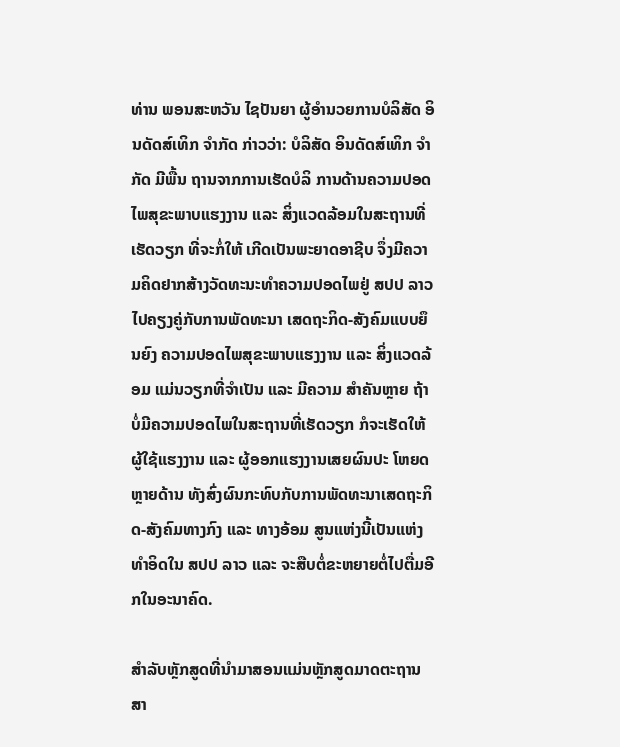ທ່ານ ພອນສະຫວັນ ໄຊປັນຍາ ຜູ້ອໍານວຍການບໍລິສັດ ອິນດັດສ໌ເທິກ ຈໍາກັດ ກ່າວວ່າ: ບໍລິສັດ ອິນດັດສ໌ເທິກ ຈໍາກັດ ມີພື້ນ ຖານຈາກການເຮັດບໍລິ ການດ້ານຄວາມປອດໄພສຸຂະພາບແຮງງານ ແລະ ສິ່ງແວດລ້ອມໃນສະຖານທີ່ເຮັດວຽກ ທີ່ຈະກໍ່ໃຫ້ ເກີດເປັນພະຍາດອາຊີບ ຈຶ່ງມີຄວາມຄິດຢາກສ້າງວັດທະນະທຳຄວາມປອດໄພຢູ່ ສປປ ລາວ ໄປຄຽງຄູ່ກັບການພັດທະນາ ເສດຖະກິດ-ສັງຄົມແບບຍຶນຍົງ ຄວາມປອດໄພສຸຂະພາບແຮງງານ ແລະ ສິ່ງແວດລ້ອມ ແມ່ນວຽກທີ່ຈໍາເປັນ ແລະ ມີຄວາມ ສຳຄັນຫຼາຍ ຖ້າບໍ່ມີຄວາມປອດໄພໃນສະຖານທີ່ເຮັດວຽກ ກໍຈະເຮັດໃຫ້ຜູ້ໃຊ້ແຮງງານ ແລະ ຜູ້ອອກແຮງງານເສຍຜົນປະ ໂຫຍດຫຼາຍດ້ານ ທັງສົ່ງຜົນກະທົບກັບການພັດທະນາເສດຖະກິດ-ສັງຄົມທາງກົງ ແລະ ທາງອ້ອມ ສູນແຫ່ງນີ້ເປັນແຫ່ງ ທຳອິດໃນ ສປປ ລາວ ແລະ ຈະສືບຕໍ່ຂະຫຍາຍຕໍ່ໄປຕື່ມອີກໃນອະນາຄົດ.

ສຳລັບຫຼັກສູດທີ່ນຳມາສອນແມ່ນຫຼັກສູດມາດຕະຖານສາ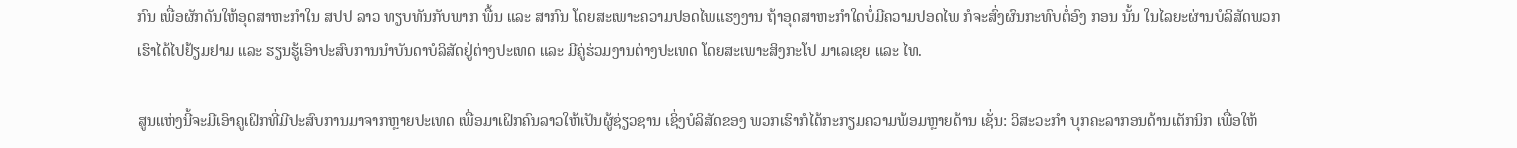ກົນ ເພື່ອຜັກດັນໃຫ້ອຸດສາຫະກຳໃນ ສປປ ລາວ ທຽບທັນກັບພາກ ພື້ນ ແລະ ສາກົນ ໂດຍສະເພາະຄວາມປອດໄພແຮງງານ ຖ້າອຸດສາຫະກຳໃດບໍ່ມີຄວາມປອດໄພ ກໍຈະສົ່ງຜົນກະທົບຕໍ່ອົງ ກອນ ນັ້ນ ໃນໄລຍະຜ່ານບໍລິສັດພວກເຮົາໄດ້ໄປຢ້ຽມຢາມ ແລະ ຮຽນຮູ້ເອົາປະສົບການນໍາບັນດາບໍລິສັດຢູ່ຕ່າງປະເທດ ແລະ ມີຄູ່ຮ່ວມງານຕ່າງປະເທດ ໂດຍສະເພາະສິງກະໂປ ມາເລເຊຍ ແລະ ໄທ.

ສູນແຫ່ງນີ້ຈະມີເອົາຄູເຝິກທີ່ມີປະສົບການມາຈາກຫຼາຍປະເທດ ເພື່ອມາເຝິກຄົນລາວໃຫ້ເປັນຜູ້ຊ່ຽວຊານ ເຊິ່ງບໍລິສັດຂອງ ພວກເຮົາກໍໄດ້ກະກຽມຄວາມພ້ອມຫຼາຍດ້ານ ເຊັ່ນ: ວິສະວະກຳ ບຸກຄະລາກອນດ້ານເຕັກນິກ ເພື່ອໃຫ້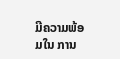ມີຄວາມພ້ອມໃນ ການ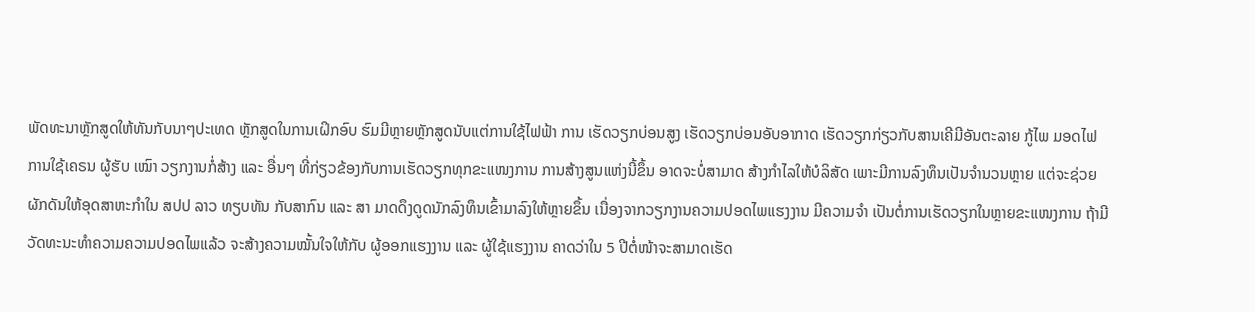ພັດທະນາຫຼັກສູດໃຫ້ທັນກັບນາໆປະເທດ ຫຼັກສູດໃນການເຝິກອົບ ຮົມມີຫຼາຍຫຼັກສູດນັບແຕ່ການໃຊ້ໄຟຟ້າ ການ ເຮັດວຽກບ່ອນສູງ ເຮັດວຽກບ່ອນອັບອາກາດ ເຮັດວຽກກ່ຽວກັບສານເຄີມີອັນຕະລາຍ ກູ້ໄພ ມອດໄຟ ການໃຊ້ເຄຣນ ຜູ້ຮັບ ເໝົາ ວຽກງານກໍ່ສ້າງ ແລະ ອື່ນໆ ທີ່ກ່ຽວຂ້ອງກັບການເຮັດວຽກທຸກຂະແໜງການ ການສ້າງສູນແຫ່ງນີ້ຂຶ້ນ ອາດຈະບໍ່ສາມາດ ສ້າງກໍາໄລໃຫ້ບໍລິສັດ ເພາະມີການລົງທຶນເປັນຈໍານວນຫຼາຍ ແຕ່ຈະຊ່ວຍຜັກດັນໃຫ້ອຸດສາຫະກຳໃນ ສປປ ລາວ ທຽບທັນ ກັບສາກົນ ແລະ ສາ ມາດດຶງດູດນັກລົງທຶນເຂົ້າມາລົງໃຫ້ຫຼາຍຂຶ້ນ ເນື່ອງຈາກວຽກງານຄວາມປອດໄພແຮງງານ ມີຄວາມຈຳ ເປັນຕໍ່ການເຮັດວຽກໃນຫຼາຍຂະແໜງການ ຖ້າມີວັດທະນະທຳຄວາມຄວາມປອດໄພແລ້ວ ຈະສ້າງຄວາມໝັ້ນໃຈໃຫ້ກັບ ຜູ້ອອກແຮງງານ ແລະ ຜູ້ໃຊ້ແຮງງານ ຄາດວ່າໃນ 5 ປີຕໍ່ໜ້າຈະສາມາດເຮັດ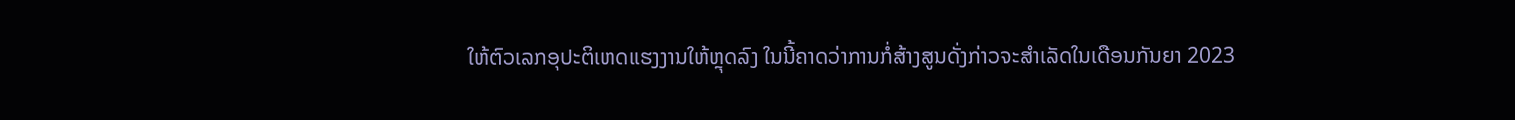ໃຫ້ຕົວເລກອຸປະຕິເຫດແຮງງານໃຫ້ຫຼຸດລົງ ໃນນີ້ຄາດວ່າການກໍ່ສ້າງສູນດັ່ງກ່າວຈະສຳເລັດໃນເດືອນກັນຍາ 2023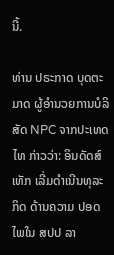ນີ້.

ທ່ານ ປຣະກາດ ບຸດຕະມາດ ຜູ້ອໍານວຍການບໍລິສັດ NPC ຈາກປະເທດໄທ ກ່າວວ່າ: ອິນດັດສ໌ເທັກ ເລີ່ມດຳເນີນທຸລະກິດ ດ້ານຄວາມ ປອດ ໄພໃນ ສປປ ລາ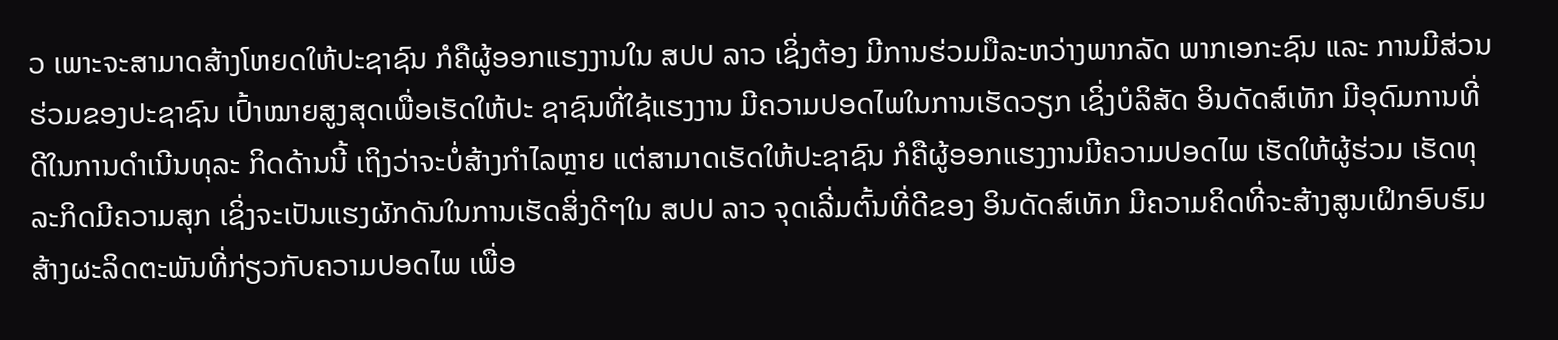ວ ເພາະຈະສາມາດສ້າງໂຫຍດໃຫ້ປະຊາຊົນ ກໍຄືຜູ້ອອກແຮງງານໃນ ສປປ ລາວ ເຊິ່ງຕ້ອງ ມີການຮ່ວມມືລະຫວ່າງພາກລັດ ພາກເອກະຊົນ ແລະ ການມີສ່ວນຮ່ວມຂອງປະຊາຊົນ ເປົ້າໝາຍສູງສຸດເພື່ອເຮັດໃຫ້ປະ ຊາຊົນທີ່ໃຊ້ແຮງງານ ມີຄວາມປອດໄພໃນການເຮັດວຽກ ເຊິ່ງບໍລິສັດ ອິນດັດສ໌ເທັກ ມີອຸດົມການທີ່ດີໃນການດຳເນີນທຸລະ ກິດດ້ານນີ້ ເຖິງວ່າຈະບໍ່ສ້າງກຳໄລຫຼາຍ ແຕ່ສາມາດເຮັດໃຫ້ປະຊາຊົນ ກໍຄືຜູ້ອອກແຮງງານມີຄວາມປອດໄພ ເຮັດໃຫ້ຜູ້ຮ່ວມ ເຮັດທຸລະກິດມີຄວາມສຸກ ເຊິ່ງຈະເປັນແຮງຜັກດັນໃນການເຮັດສິ່ງດີໆໃນ ສປປ ລາວ ຈຸດເລີ່ມຕົ້ນທີ່ດີຂອງ ອິນດັດສ໌ເທັກ ມີຄວາມຄິດທີ່ຈະສ້າງສູນເຝິກອົບຮົມ ສ້າງຜະລິດຕະພັນທີ່ກ່ຽວກັບຄວາມປອດໄພ ເພື່ອ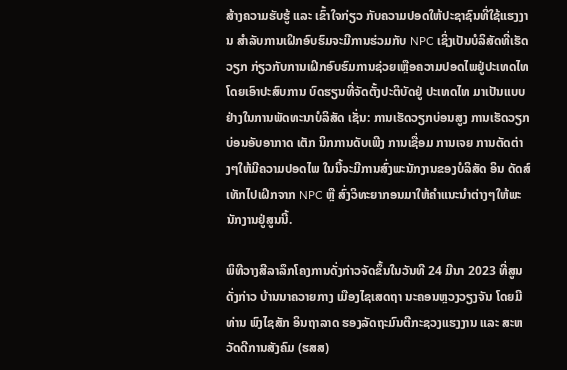ສ້າງຄວາມຮັບຮູ້ ແລະ ເຂົ້າໃຈກ່ຽວ ກັບຄວາມປອດໃຫ້ປະຊາຊົນທີ່ໃຊ້ແຮງງານ ສໍາລັບການເຝິກອົບຮົມຈະມີການຮ່ວມກັບ NPC ເຊິ່ງເປັນບໍລິສັດທີ່ເຮັດວຽກ ກ່ຽວກັບການເຝິກອົບຮົມການຊ່ວຍເຫຼືອຄວາມປອດໄພຢູ່ປະເທດໄທ ໂດຍເອົາປະສົບການ ບົດຮຽນທີ່ຈັດຕັ້ງປະຕິບັດຢູ່ ປະເທດໄທ ມາເປັນແບບຢ່າງໃນການພັດທະນາບໍລິສັດ ເຊັ່ນ: ການເຮັດວຽກບ່ອນສູງ ການເຮັດວຽກບ່ອນອັບອາກາດ ເຕັກ ນິກການດັບເພີງ ການເຊື່ອມ ການເຈຍ ການຕັດຕ່າງໆໃຫ້ມີຄວາມປອດໄພ ໃນນີ້ຈະມີການສົ່ງພະນັກງານຂອງບໍລິສັດ ອິນ ດັດສ໌ເທັກໄປເຝິກຈາກ NPC ຫຼື ສົ່ງວິທະຍາກອນມາໃຫ້ຄຳແນະນຳຕ່າງໆໃຫ້ພະນັກງານຢູ່ສູນນີ້.

ພິທີວາງສີລາລຶກໂຄງການດັ່ງກ່າວຈັດຂຶ້ນໃນວັນທີ 24 ມີນາ 2023 ທີ່ສູນດັ່ງກ່າວ ບ້ານນາຄວາຍກາງ ເມືອງໄຊເສດຖາ ນະຄອນຫຼວງວຽງຈັນ ໂດຍມີ ທ່ານ ພົງໄຊສັກ ອິນຖາລາດ ຮອງລັດຖະມົນຕີກະຊວງແຮງງານ ແລະ ສະຫວັດດີການສັງຄົມ (ຮສສ)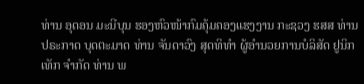ທ່ານ ອຸດອນ ມະນີບຸນ ຮອງຫົວໜ້າກົມຄຸ້ມຄອງແຮງງານ ກະຊວງ ຮສສ ທ່ານ ປຣະກາດ ບຸດຕະມາດ ທ່ານ ຈັນດາວົງ ສຸດທິທໍາ ຜູ້ອໍານວຍການບໍລິສັດ ຢູນິກເທັກ ຈໍາກັດ ທ່ານ ພ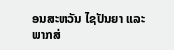ອນສະຫວັນ ໄຊປັນຍາ ແລະ ພາກສ່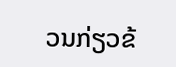ວນກ່ຽວຂ້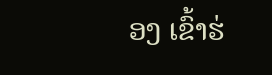ອງ ເຂົ້າຮ່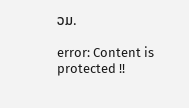ວມ.

error: Content is protected !!